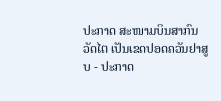ປະກາດ ສະໜາມບິນສາກົນວັດໄຕ ເປັນເຂດປອດຄວັນຢາສູບ - ປະກາດ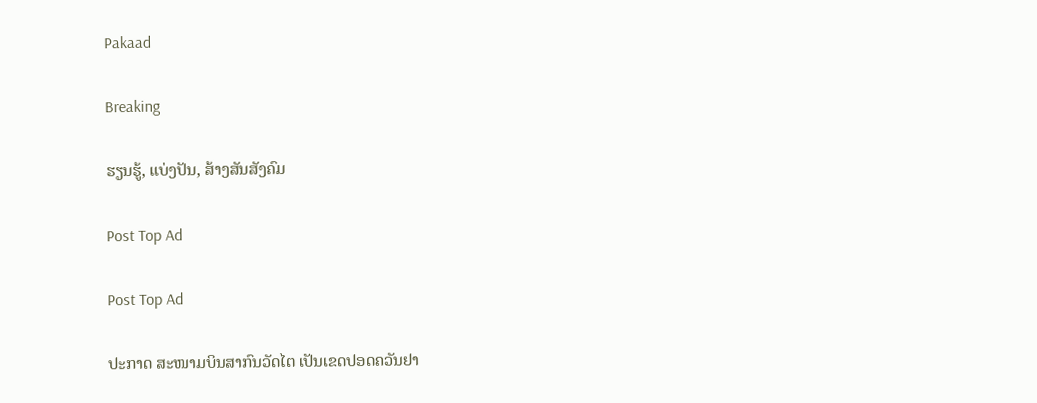Pakaad

Breaking

ຮຽນຮູ້, ແບ່ງປັນ, ສ້າງສັນສັງຄົມ

Post Top Ad

Post Top Ad

ປະກາດ ສະໜາມບິນສາກົນວັດໄຕ ເປັນເຂດປອດຄວັນຢາ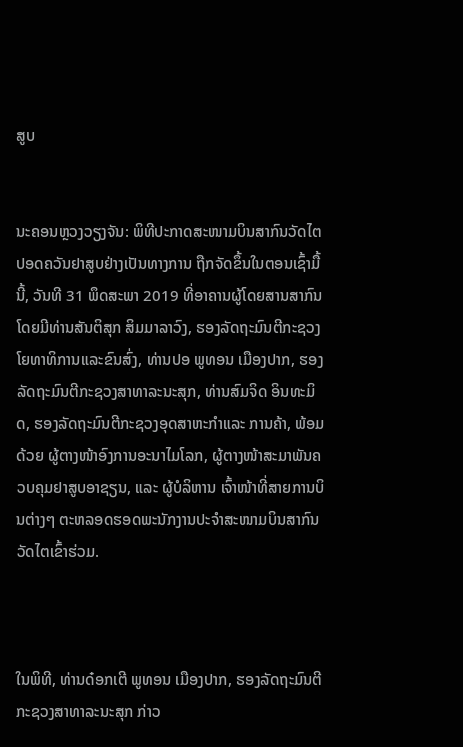ສູບ


ນະຄອນຫຼວງວຽງຈັນ: ພິທີປະກາດສະໜາມບິນສາກົນວັດໄຕ ປອດຄວັນຢາສູບຢ່າງເປັນທາງການ ຖືກຈັດຂຶ້ນໃນຕອນເຊົ້າມື້ນີ້, ວັນທີ 31 ພຶດສະພາ 2019 ທີ່ອາຄານຜູ້ໂດຍສານສາກົນ ໂດຍມີທ່ານສັນຕິສຸກ ສິມມາລາວົງ, ຮອງລັດຖະມົນຕີກະຊວງໂຍທາທິການແລະຂົນສົ່ງ, ທ່ານປອ ພູທອນ ເມືອງປາກ, ຮອງລັດຖະມົນຕີກະຊວງສາທາລະນະສຸກ, ທ່ານສົມຈິດ ອິນທະມິດ, ຮອງລັດຖະມົນຕີກະຊວງອຸດສາຫະກໍາແລະ ການຄ້າ, ພ້ອມດ້ວຍ ຜູ້ຕາງໜ້າອົງການອະນາໄມໂລກ, ຜູ້ຕາງໜ້າສະມາພັນຄວບຄຸມຢາສູບອາຊຽນ, ແລະ ຜູ້ບໍລິຫານ ເຈົ້າໜ້າທີ່ສາຍການບິນຕ່າງໆ ຕະຫລອດຮອດພະນັກງານປະຈໍາສະໜາມບິນສາກົນວັດໄຕເຂົ້າຮ່ວມ.



ໃນພິທີ, ທ່ານດ໋ອກເຕີ ພູທອນ ເມືອງປາກ, ຮອງລັດຖະມົນຕີກະຊວງສາທາລະນະສຸກ ກ່າວ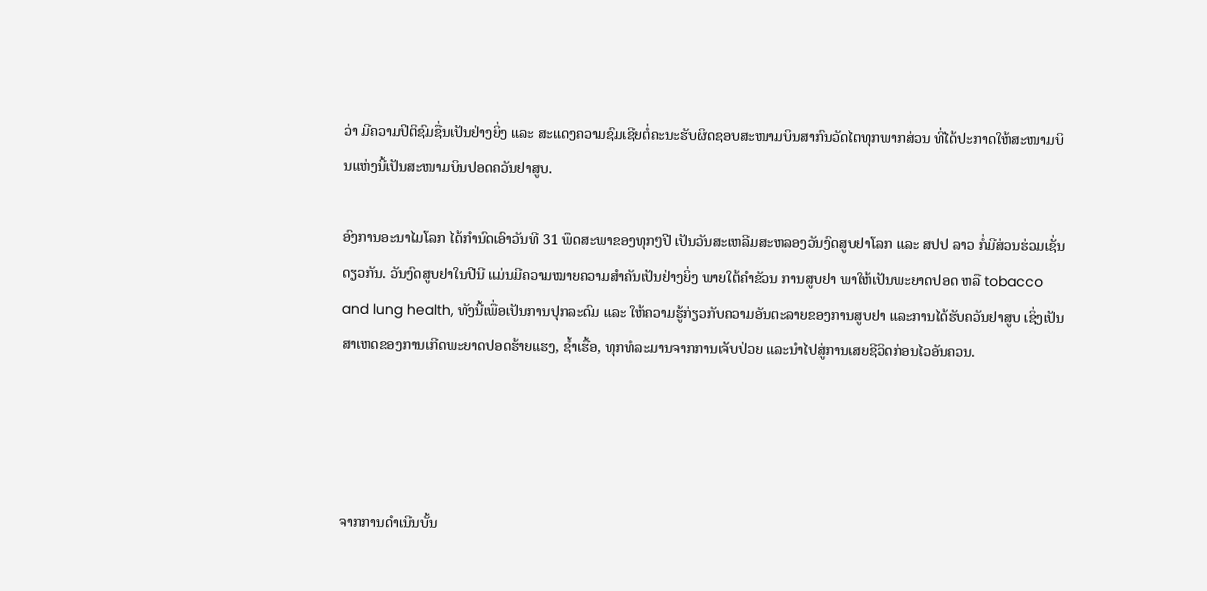ວ່າ ມີຄວາມປິຕິຊົມຊື່ນເປັນຢ່າງຍິ່ງ ແລະ ສະແດງຄວາມຊົມເຊີຍຕໍ່ຄະນະຮັບຜິດຊອບສະໜາມບິນສາກົນວັດໄຕທຸກພາກສ່ວນ ທີ່ໄດ້ປະກາດໃຫ້ສະໜາມບິນແຫ່ງນີ້ເປັນສະໜາມບິນປອດຄວັນຢາສູບ.

ອົງການອະນາໄມໂລກ ໄດ້ກໍານົດເອົາວັນທີ 31 ພຶດສະພາຂອງທຸກໆປີ ເປັນວັນສະເຫລີມສະຫລອງວັນງົດສູບຢາໂລກ ແລະ ສປປ ລາວ ກໍ່ມີສ່ວນຮ່ວມເຊັ່ນດຽວກັນ. ວັນງົດສູບຢາໃນປີນີ ແມ່ນມີຄວາມໝາຍຄວາມສໍາຄັນເປັນຢ່າງຍິ່ງ ພາຍໃຕ້ຄໍາຂັວນ ການສູບຢາ ພາໃຫ້ເປັນພະຍາດປອດ ຫລື tobacco and lung health, ທັງນີ້ເພື່ອເປັນການປຸກລະດົມ ແລະ ໃຫ້ຄວາມຮູ້ກ່ຽວກັບຄວາມອັນຕະລາຍຂອງການສູບຢາ ແລະການໄດ້ຮັບຄວັນຢາສູບ ເຊິ່ງເປັນສາເຫດຂອງການເກີດພະຍາດປອດຮ້າຍແຮງ, ຊໍ້າເຮື້ອ, ທຸກທໍລະມານຈາກການເຈັບປ່ວຍ ແລະນໍາໄປສູ່ການເສຍຊີວິດກ່ອນໄວອັນຄວນ.




ຈາກການດຳເນີນບັ້ນ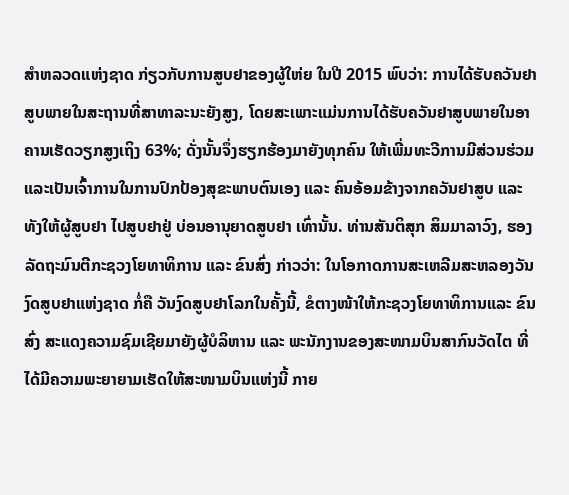ສໍາຫລວດແຫ່ງຊາດ ກ່ຽວກັບການສູບຢາຂອງຜູ້ໃຫ່ຍ ໃນປີ 2015 ພົບວ່າ: ການໄດ້ຮັບຄວັນຢາສູບພາຍໃນສະຖານທີ່ສາທາລະນະຍັງສູງ, ໂດຍສະເພາະແມ່ນການໄດ້ຮັບຄວັນຢາສູບພາຍໃນອາຄານເຮັດວຽກສູງເຖິງ 63%; ດັ່ງນັ້ນຈຶ່ງຮຽກຮ້ອງມາຍັງທຸກຄົນ ໃຫ້ເພີ່ມທະວີການມີສ່ວນຮ່ວມ ແລະເປັນເຈົ້າການໃນການປົກປ້ອງສຸຂະພາບຕົນເອງ ແລະ ຄົນອ້ອມຂ້າງຈາກຄວັນຢາສູບ ແລະ ທັງໃຫ້ຜູ້ສູບຢາ ໄປສູບຢາຢູ່ ບ່ອນອານຸຍາດສູບຢາ ເທົ່ານັ້ນ. ທ່ານສັນຕິສຸກ ສິມມາລາວົງ, ຮອງລັດຖະມົນຕີກະຊວງໂຍທາທິການ ແລະ ຂົນສົ່ງ ກ່າວວ່າ: ໃນໂອກາດການສະເຫລີມສະຫລອງວັນງົດສູບຢາແຫ່ງຊາດ ກໍ່ຄື ວັນງົດສູບຢາໂລກໃນຄັ້ງນີ້, ຂໍຕາງໜ້າໃຫ້ກະຊວງໂຍທາທິການແລະ ຂົນສົ່ງ ສະແດງຄວາມຊົມເຊີຍມາຍັງຜູ້ບໍລິຫານ ແລະ ພະນັກງານຂອງສະໜາມບິນສາກົນວັດໄຕ ທີ່ໄດ້ມີຄວາມພະຍາຍາມເຮັດໃຫ້ສະໜາມບິນແຫ່ງນີ້ ກາຍ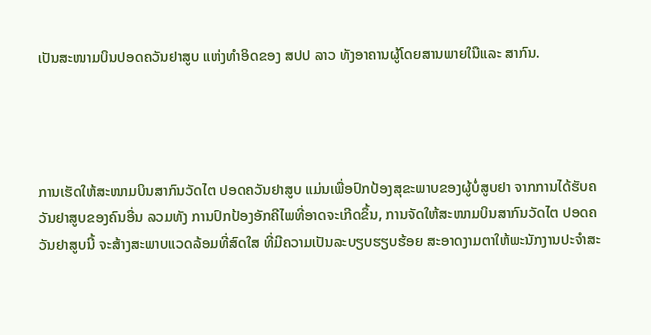ເປັນສະໜາມບິນປອດຄວັນຢາສູບ ແຫ່ງທໍາອິດຂອງ ສປປ ລາວ ທັງອາຄານຜູ້ໂດຍສານພາຍໃນືແລະ ສາກົນ.




ການເຮັດໃຫ້ສະໜາມບິນສາກົນວັດໄຕ ປອດຄວັນຢາສູບ ແມ່ນເພື່ອປົກປ້ອງສຸຂະພາບຂອງຜູ້ບໍ່ສູບຢາ ຈາກການໄດ້ຮັບຄວັນຢາສູບຂອງຄົນອື່ນ ລວມທັງ ການປົກປ້ອງອັກຄີໄພທີ່ອາດຈະເກີດຂຶ້ນ, ການຈັດໃຫ້ສະໜາມບິນສາກົນວັດໄຕ ປອດຄວັນຢາສູບນີ້ ຈະສ້າງສະພາບແວດລ້ອມທີ່ສົດໃສ ທີ່ມີຄວາມເປັນລະບຽບຮຽບຮ້ອຍ ສະອາດງາມຕາໃຫ້ພະນັກງານປະຈໍາສະ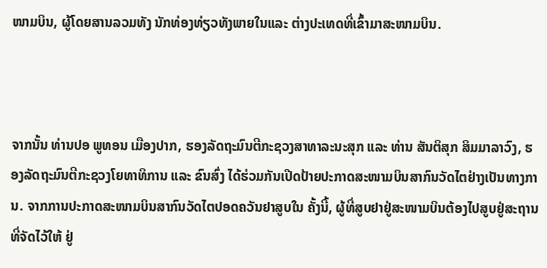ໜາມບິນ, ຜູ້ໂດຍສານລວມທັງ ນັກທ່ອງທ່ຽວທັງພາຍໃນແລະ ຕ່າງປະເທດທີ່ເຂົ້າມາສະໜາມບິນ.



ຈາກນັ້ນ ທ່ານປອ ພູທອນ ເມືອງປາກ, ຮອງລັດຖະມົນຕີກະຊວງສາທາລະນະສຸກ ແລະ ທ່ານ ສັນຕິສຸກ ສິມມາລາວົງ, ຮອງລັດຖະມົນຕີກະຊວງໂຍທາທິການ ແລະ ຂົນສົ່ງ ໄດ້ຮ່ວມກັນເປີດປ້າຍປະກາດສະໜາມບິນສາກົນວັດໄຕຢ່າງເປັນທາງການ. ຈາກການປະກາດສະໜາມບິນສາກົນວັດໄຕປອດຄວັນຢາສູບໃນ ຄັ້ງນີ້, ຜູ້ທີ່ສູບຢາຢູ່ສະໜາມບິນຕ້ອງໄປສູບຢູ່ສະຖານທີ່ຈັດໄວ້ໃຫ້ ຢູ່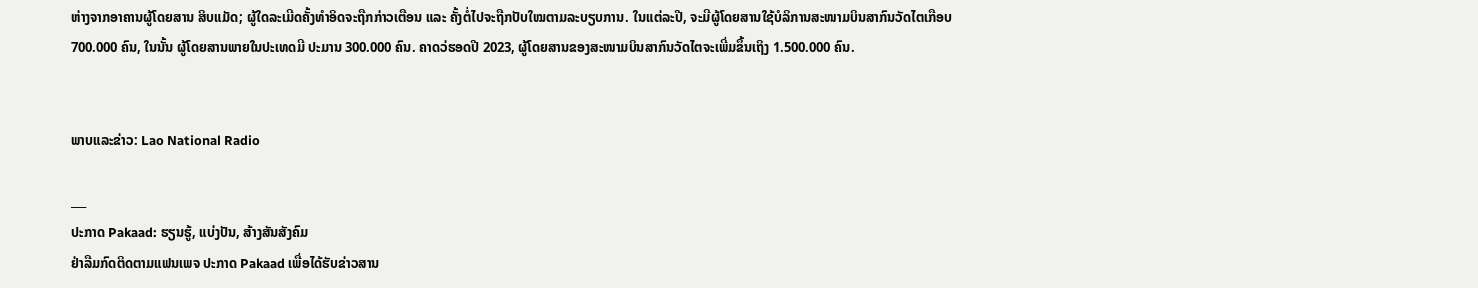ຫ່າງຈາກອາຄານຜູ້ໂດຍສານ ສິບແມັດ; ຜູ້ໃດລະເມີດຄັ້ງທໍາອິດຈະຖືກກ່າວເຕືອນ ແລະ ຄັ້ງຕໍ່ໄປຈະຖືກປັບໃໝຕາມລະບຽບການ. ໃນແຕ່ລະປີ, ຈະມີຜູ້ໂດຍສານໃຊ້ບໍລິການສະໜາມບິນສາກົນວັດໄຕເກືອບ 700.000 ຄົນ, ໃນນັ້ນ ຜູ້ໂດຍສານພາຍໃນປະເທດມີ ປະມານ 300.000 ຄົນ. ຄາດວ່ຮອດປີ 2023, ຜູ້ໂດຍສານຂອງສະໜາມບິນສາກົນວັດໄຕຈະເພີ່ມຂຶ້ນເຖິງ 1.500.000 ຄົນ.


ພາບແລະຂ່າວ: Lao National Radio

___
ປະກາດ Pakaad: ຮຽນຮູ້, ແບ່ງປັນ, ສ້າງສັນສັງຄົມ
ຢ່າລືມກົດຕິດຕາມແຟນເພຈ ປະກາດ Pakaad ເພື່ອໄດ້ຮັບຂ່າວສານ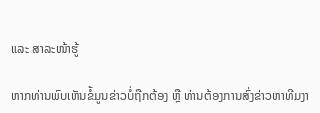ແລະ ສາລະໜ້າຮູ້

ຫາກທ່ານພົບເຫັນຂໍ້ມູນຂ່າວບໍ່ຖືກຕ້ອງ ຫຼື ທ່ານຕ້ອງການສົ່ງຂ່າວຫາທີມງາ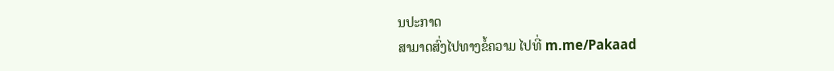ນປະກາດ
ສາມາດສົ່ງໄປທາງຂໍ້ຄວາມ ໄປທີ່ m.me/Pakaad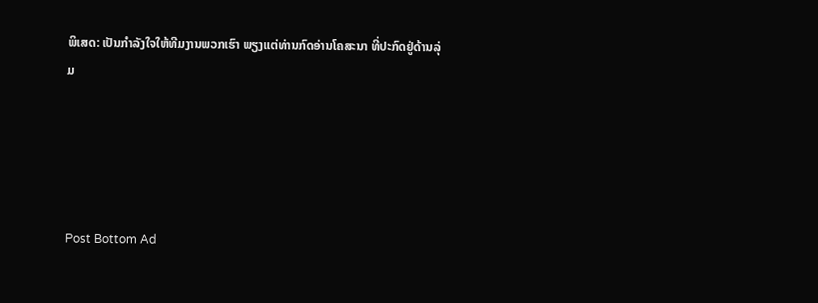ພິເສດ: ເປັນກໍາລັງໃຈໃຫ້ທີມງານພວກເຮົາ ພຽງແຕ່ທ່ານກົດອ່ານໂຄສະນາ ທີ່ປະກົດຢູ່ດ້ານລຸ່ມ





Post Bottom Ad